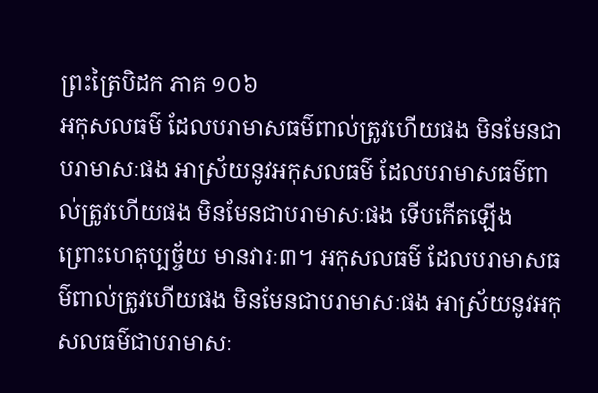ព្រះត្រៃបិដក ភាគ ១០៦
អកុសលធម៌ ដែលបរាមាសធម៌ពាល់ត្រូវហើយផង មិនមែនជាបរាមាសៈផង អាស្រ័យនូវអកុសលធម៌ ដែលបរាមាសធម៌ពាល់ត្រូវហើយផង មិនមែនជាបរាមាសៈផង ទើបកើតឡើង ព្រោះហេតុប្បច្ច័យ មានវារៈ៣។ អកុសលធម៌ ដែលបរាមាសធម៌ពាល់ត្រូវហើយផង មិនមែនជាបរាមាសៈផង អាស្រ័យនូវអកុសលធម៌ជាបរាមាសៈ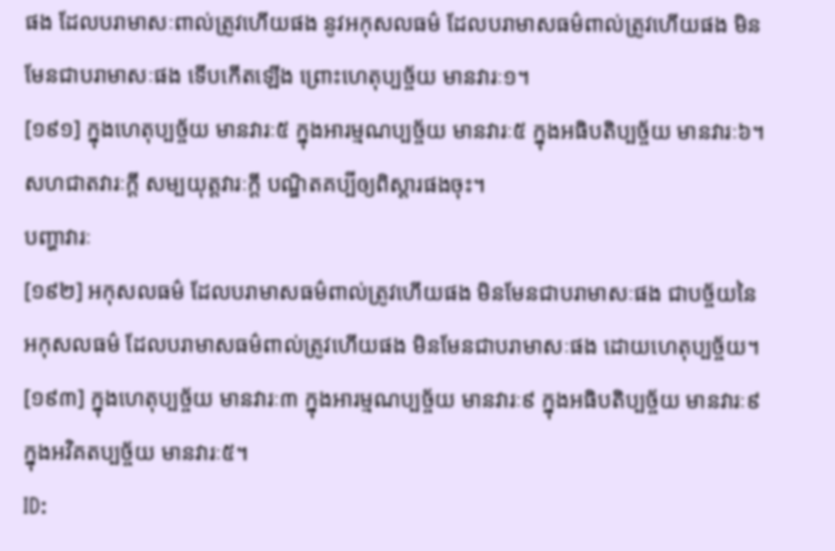ផង ដែលបរាមាសៈពាល់ត្រូវហើយផង នូវអកុសលធម៌ ដែលបរាមាសធម៌ពាល់ត្រូវហើយផង មិនមែនជាបរាមាសៈផង ទើបកើតឡើង ព្រោះហេតុប្បច្ច័យ មានវារៈ១។
[១៩១] ក្នុងហេតុប្បច្ច័យ មានវារៈ៥ ក្នុងអារម្មណប្បច្ច័យ មានវារៈ៥ ក្នុងអធិបតិប្បច្ច័យ មានវារៈ៦។
សហជាតវារៈក្តី សម្បយុត្តវារៈក្តី បណ្ឌិតគប្បីឲ្យពិស្តារផងចុះ។
បញ្ហាវារៈ
[១៩២] អកុសលធម៌ ដែលបរាមាសធម៌ពាល់ត្រូវហើយផង មិនមែនជាបរាមាសៈផង ជាបច្ច័យនៃអកុសលធម៌ ដែលបរាមាសធម៌ពាល់ត្រូវហើយផង មិនមែនជាបរាមាសៈផង ដោយហេតុប្បច្ច័យ។
[១៩៣] ក្នុងហេតុប្បច្ច័យ មានវារៈ៣ ក្នុងអារម្មណប្បច្ច័យ មានវារៈ៩ ក្នុងអធិបតិប្បច្ច័យ មានវារៈ៩ ក្នុងអវិគតប្បច្ច័យ មានវារៈ៥។
ID: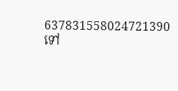637831558024721390
ទៅ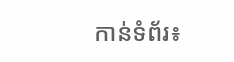កាន់ទំព័រ៖